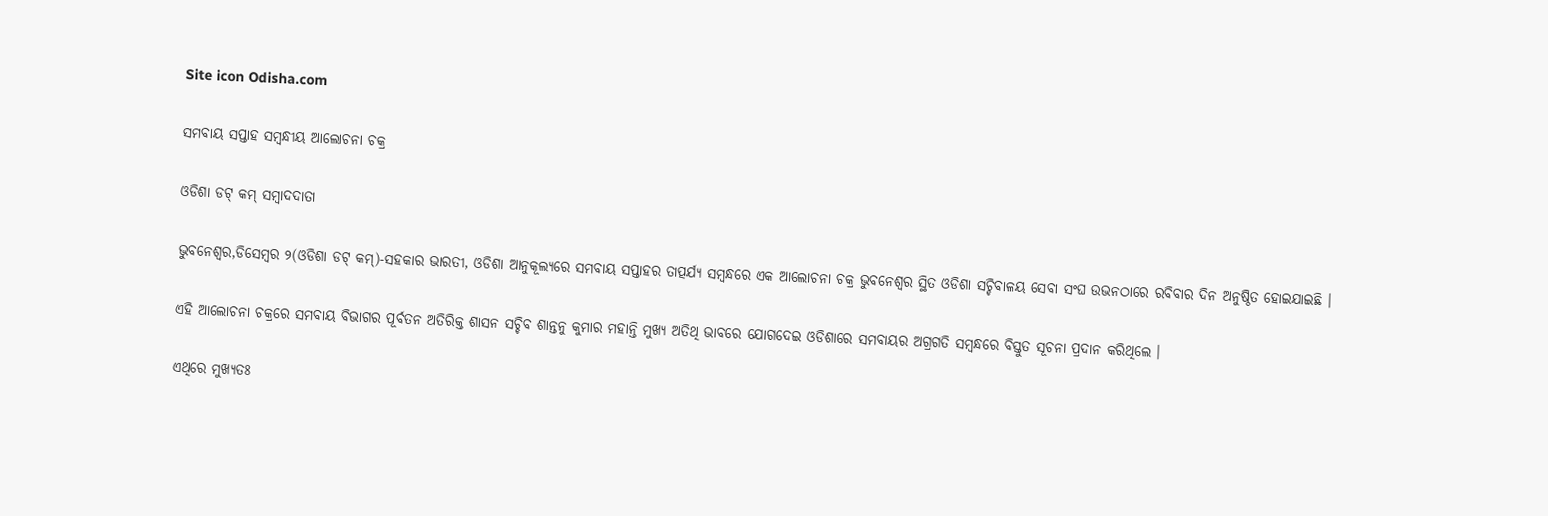Site icon Odisha.com

ସମବାୟ ସପ୍ତାହ ସମ୍ବନ୍ଧୀୟ ଆଲୋଚନା ଚକ୍ର

ଓଡିଶା ଡଟ୍ କମ୍ ସମ୍ବାଦଦାତା

ଭୁବନେଶ୍ୱର,ଡିସେମ୍ବର ୨(ଓଡିଶା ଡଟ୍ କମ୍)-ସହକାର ଭାରତୀ, ଓଡିଶା ଆନୁକୂଲ୍ୟରେ ସମବାୟ ସପ୍ତାହର ତାତ୍ପର୍ଯ୍ୟ ସମ୍ବନ୍ଧରେ ଏକ ଆଲୋଚନା ଚକ୍ର ଭୁବନେଶ୍ୱର ସ୍ଥିତ ଓଡିଶା ସଚ୍ଚିବାଳୟ ସେବା ସଂଘ ଉଭନଠାରେ ରବିବାର ଦିନ ଅନୁଷ୍ଠିତ ହୋଇଯାଇଛି ।

ଏହି ଆଲୋଚନା ଚକ୍ରରେ ସମବାୟ ବିଭାଗର ପୂର୍ବତନ ଅତିରିକ୍ତ ଶାସନ ସଚ୍ଚିବ ଶାନ୍ତନୁ କୁମାର ମହାନ୍ତି ମୁଖ୍ୟ ଅତିଥି ଭାବରେ ଯୋଗଦେଇ ଓଡିଶାରେ ସମବାୟର ଅଗ୍ରଗତି ସମ୍ବନ୍ଧରେ ବିସ୍ତୁତ ସୂଚନା ପ୍ରଦାନ କରିଥିଲେ ।

ଏଥିରେ ମୁଖ୍ୟତଃ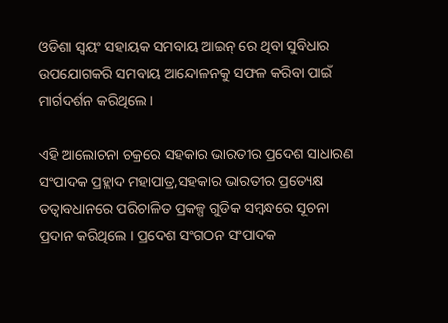ଓଡିଶା ସ୍ୱୟଂ ସହାୟକ ସମବାୟ ଆଇନ୍ ରେ ଥିବା ସୁବିଧାର ଉପଯୋଗକରି ସମବାୟ ଆନ୍ଦୋଳନକୁ ସଫଳ କରିବା ପାଇଁ ମାର୍ଗଦର୍ଶନ କରିଥିଲେ ।

ଏହି ଆଲୋଚନା ଚକ୍ରରେ ସହକାର ଭାରତୀର ପ୍ରଦେଶ ସାଧାରଣ ସଂପାଦକ ପ୍ରହ୍ଲାଦ ମହାପାତ୍ର,ସହକାର ଭାରତୀର ପ୍ରତ୍ୟେକ୍ଷ ତତ୍ୱାବଧାନରେ ପରିଚାଳିତ ପ୍ରକଳ୍ପ ଗୁଡିକ ସମ୍ବନ୍ଧରେ ସୂଚନା ପ୍ରଦାନ କରିଥିଲେ । ପ୍ରଦେଶ ସଂଗଠନ ସଂପାଦକ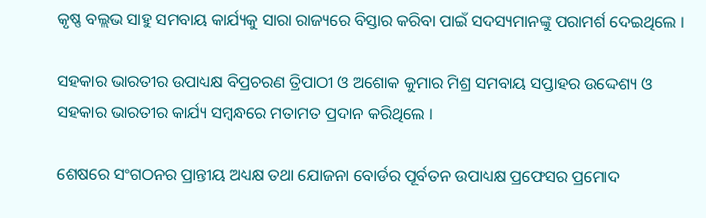କୃଷ୍ଣ ବଲ୍ଲଭ ସାହୁ ସମବାୟ କାର୍ଯ୍ୟକୁ ସାରା ରାଜ୍ୟରେ ବିସ୍ତାର କରିବା ପାଇଁ ସଦସ୍ୟମାନଙ୍କୁ ପରାମର୍ଶ ଦେଇଥିଲେ ।

ସହକାର ଭାରତୀର ଉପାଧ୍ୟକ୍ଷ ବିପ୍ରଚରଣ ତ୍ରିପାଠୀ ଓ ଅଶୋକ କୁମାର ମିଶ୍ର ସମବାୟ ସପ୍ତାହର ଉଦ୍ଦେଶ୍ୟ ଓ ସହକାର ଭାରତୀର କାର୍ଯ୍ୟ ସମ୍ବନ୍ଧରେ ମତାମତ ପ୍ରଦାନ କରିଥିଲେ ।

ଶେଷରେ ସଂଗଠନର ପ୍ରାନ୍ତୀୟ ଅଧ୍ୟକ୍ଷ ତଥା ଯୋଜନା ବୋର୍ଡର ପୂର୍ବତନ ଉପାଧ୍ୟକ୍ଷ ପ୍ରଫେସର ପ୍ରମୋଦ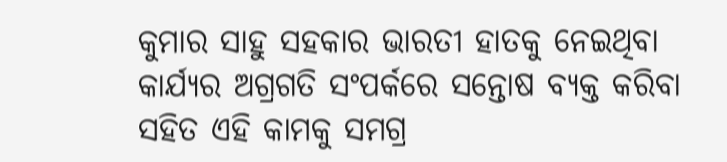କୁମାର ସାହୁ ସହକାର ଭାରତୀ ହାତକୁ ନେଇଥିବା କାର୍ଯ୍ୟର ଅଗ୍ରଗତି ସଂପର୍କରେ ସନ୍ତୋଷ ବ୍ୟକ୍ତ କରିବା ସହିତ ଏହି କାମକୁ ସମଗ୍ର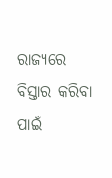ରାଜ୍ୟରେ ବିସ୍ତାର କରିବା ପାଇଁ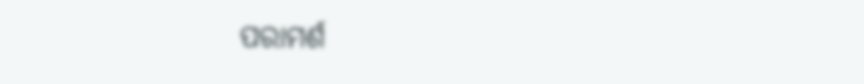ପରାମର୍ଶ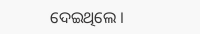ଦେଇଥିଲେ ।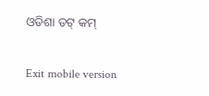ଓଡିଶା ଡଟ୍ କମ୍

Exit mobile version